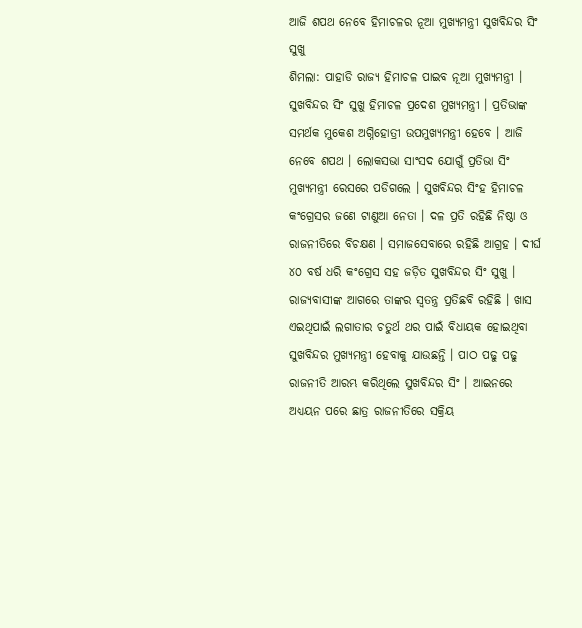ଆଜି ଶପଥ ନେବେ ହିମାଚଳର ନୂଆ ମୁଖ୍ୟମନ୍ତ୍ରୀ ସୁଖବିନ୍ଦର ସିଂ ସୁଖୁ
ଶିମଲା: ପାହାଡି ରାଜ୍ୟ ହିମାଚଳ ପାଇବ ନୂଆ ମୁଖ୍ୟମନ୍ତ୍ରୀ । ସୁଖବିନ୍ଦର ସିଂ ସୁଖୁ ହିମାଚଳ ପ୍ରଦେଶ ମୁଖ୍ୟମନ୍ତ୍ରୀ । ପ୍ରତିଭାଙ୍କ ସମର୍ଥକ ମୁକେଶ ଅଗ୍ନିହୋତ୍ରୀ ଉପମୁଖ୍ୟମନ୍ତ୍ରୀ ହେବେ । ଆଜି ନେବେ ଶପଥ । ଲୋକସଭା ସାଂସଦ ଯୋଗୁଁ ପ୍ରତିଭା ସିଂ ମୁଖ୍ୟମନ୍ତ୍ରୀ ରେସରେ ପଡିଗଲେ । ସୁଖବିନ୍ଦର ସିଂହ ହିମାଚଳ କଂଗ୍ରେସର ଜଣେ ଟାଣୁଆ ନେତା । ଦଳ ପ୍ରତି ରହିଛି ନିଷ୍ଠା ଓ ରାଜନୀତିରେ ବିଚକ୍ଷଣ । ସମାଜସେବାରେ ରହିଛି ଆଗ୍ରହ । ଦୀର୍ଘ ୪୦ ବର୍ଷ ଧରି କଂଗ୍ରେସ ସହ ଜଡ଼ିତ ସୁଖବିନ୍ଦର ସିଂ ସୁଖୁ ।
ରାଜ୍ୟବାସୀଙ୍କ ଆଗରେ ତାଙ୍କର ସ୍ବତନ୍ତ୍ର ପ୍ରତିଛବି ରହିଛି । ଖାସ ଏଇଥିପାଇଁ ଲଗାତାର ଚତୁର୍ଥ ଥର ପାଇଁ ବିଧାୟକ ହୋଇଥିବା ସୁଖବିନ୍ଦର ମୁଖ୍ୟମନ୍ତ୍ରୀ ହେବାକୁ ଯାଉଛନ୍ତି । ପାଠ ପଢୁ ପଢୁ ରାଜନୀତି ଆରମ୍ଭ କରିଥିଲେ ସୁଖବିନ୍ଦର ସିଂ । ଆଇନରେ ଅଧ୍ୟୟନ ପରେ ଛାତ୍ର ରାଜନୀତିରେ ସକ୍ରିୟ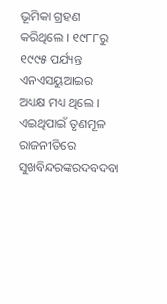ଭୂମିକା ଗ୍ରହଣ କରିଥିଲେ । ୧୯୮୮ରୁ ୧୯୯୫ ପର୍ଯ୍ୟନ୍ତ ଏନଏସୟୁଆଇର ଅଧ୍ୟକ୍ଷ ମଧ୍ୟ ଥିଲେ । ଏଇଥିପାଇଁ ତୃଣମୂଳ ରାଜନୀତିରେ ସୁଖବିନ୍ଦରଙ୍କରଦବଦବା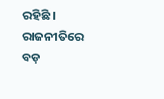ରହିଛି । ରାଜନୀତିରେ ବଡ଼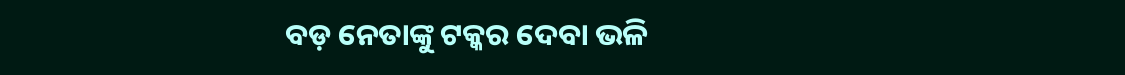ବଡ଼ ନେତାଙ୍କୁ ଟକ୍କର ଦେବା ଭଳି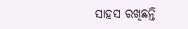ସାହସ ରଖିଛନ୍ତି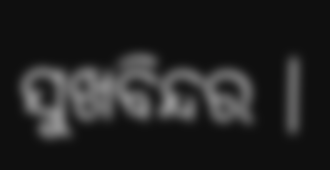ସୁଖବିନ୍ଦର ।